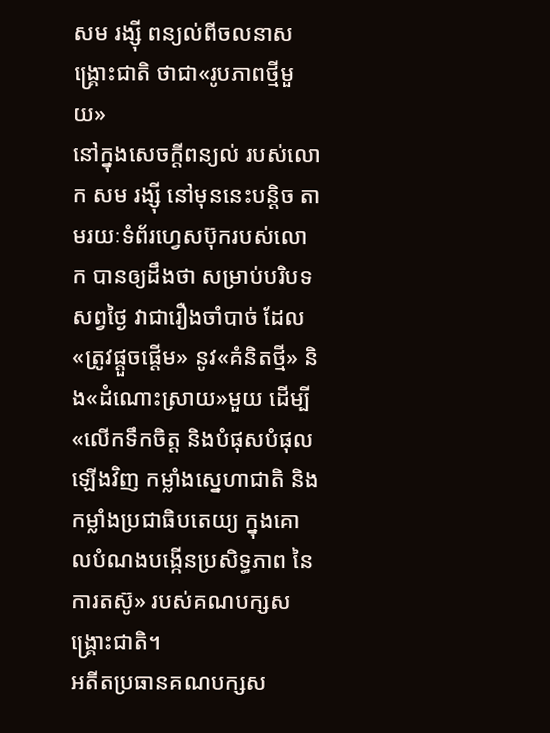សម រង្សុី ពន្យល់ពីចលនាសង្គ្រោះជាតិ ថាជា«រូបភាពថ្មីមួយ»
នៅក្នុងសេចក្ដីពន្យល់ របស់លោក សម រង្ស៊ី នៅមុននេះបន្តិច តាមរយៈទំព័រហ្វេសប៊ុករបស់លោក បានឲ្យដឹងថា សម្រាប់បរិបទសព្វថ្ងៃ វាជារឿងចាំបាច់ ដែល«ត្រូវផ្ដួចផ្ដើម» នូវ«គំនិតថ្មី» និង«ដំណោះស្រាយ»មួយ ដើម្បី«លើកទឹកចិត្ត និងបំផុសបំផុលឡើងវិញ កម្លាំងស្នេហាជាតិ និងកម្លាំងប្រជាធិបតេយ្យ ក្នុងគោលបំណងបង្កើនប្រសិទ្ធភាព នៃការតស៊ូ» របស់គណបក្សសង្គ្រោះជាតិ។
អតីតប្រធានគណបក្សស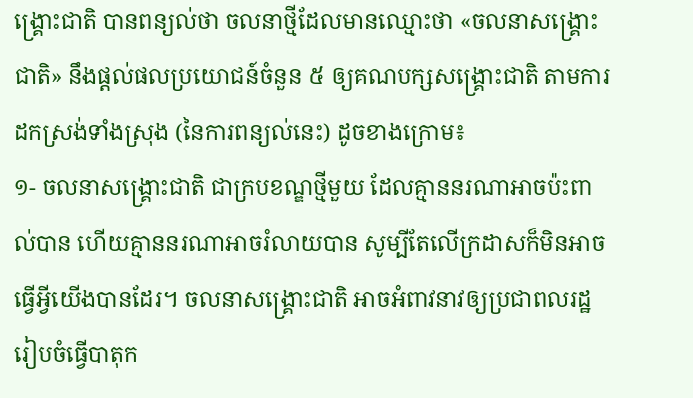ង្គ្រោះជាតិ បានពន្យល់ថា ចលនាថ្មីដែលមានឈ្មោះថា «ចលនាសង្គ្រោះជាតិ» នឹងផ្តល់ផលប្រយោជន៍ចំនួន ៥ ឲ្យគណបក្សសង្គ្រោះជាតិ តាមការដកស្រង់ទាំងស្រុង (នៃការពន្យល់នេះ) ដូចខាងក្រោម៖
១- ចលនាសង្គ្រោះជាតិ ជាក្របខណ្ឌថ្មីមួយ ដែលគ្មាននរណាអាចប៉ះពាល់បាន ហើយគ្មាននរណាអាចរំលាយបាន សូម្បីតែលើក្រដាសក៏មិនអាចធ្វើអ្វីយើងបានដែរ។ ចលនាសង្គ្រោះជាតិ អាចអំពាវនាវឲ្យប្រជាពលរដ្ឋ រៀបចំធ្វើបាតុក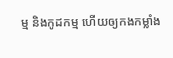ម្ម និងកូដកម្ម ហើយឲ្យកងកម្លាំង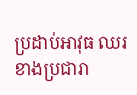ប្រដាប់អាវុធ ឈរខាងប្រជារា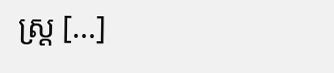ស្ត្រ [...]